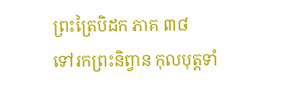ព្រះត្រៃបិដក ភាគ ៣៨
ទៅរកព្រះនិព្វាន កុលបុត្តទាំ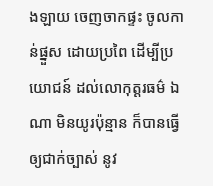ងឡាយ ចេញចាកផ្ទះ ចូលកាន់ផ្នួស ដោយប្រពៃ ដើម្បីប្រយោជន៍ ដល់លោកុត្តរធម៌ ឯណា មិនយូរប៉ុន្មាន ក៏បានធ្វើឲ្យជាក់ច្បាស់ នូវ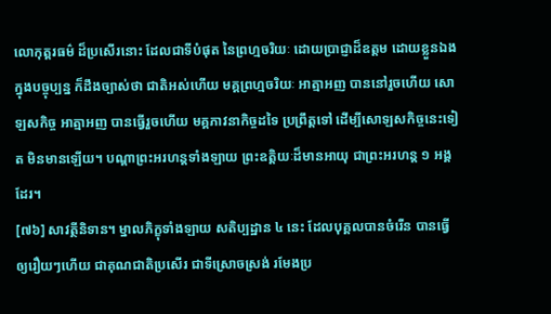លោកុត្តរធម៌ ដ៏ប្រសើរនោះ ដែលជាទីបំផុត នៃព្រហ្មចរិយៈ ដោយប្រាជ្ញាដ៏ឧត្តម ដោយខ្លួនឯង ក្នុងបច្ចុប្បន្ន ក៏ដឹងច្បាស់ថា ជាតិអស់ហើយ មគ្គព្រហ្មចរិយៈ អាត្មាអញ បាននៅរួចហើយ សោឡសកិច្ច អាត្មាអញ បានធ្វើរួចហើយ មគ្គភាវនាកិច្ចដទៃ ប្រព្រឹត្តទៅ ដើម្បីសោឡសកិច្ចនេះទៀត មិនមានឡើយ។ បណ្តាព្រះអរហន្តទាំងឡាយ ព្រះឧត្តិយៈដ៏មានអាយុ ជាព្រះអរហន្ត ១ អង្គដែរ។
[៧៦] សាវត្ថីនិទាន។ ម្នាលភិក្ខុទាំងឡាយ សតិប្បដ្ឋាន ៤ នេះ ដែលបុគ្គលបានចំរើន បានធ្វើឲ្យរឿយៗហើយ ជាគុណជាតិប្រសើរ ជាទីស្រោចស្រង់ រមែងប្រ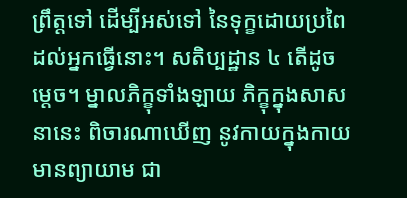ព្រឹត្តទៅ ដើម្បីអស់ទៅ នៃទុក្ខដោយប្រពៃ ដល់អ្នកធ្វើនោះ។ សតិប្បដ្ឋាន ៤ តើដូចម្តេច។ ម្នាលភិក្ខុទាំងឡាយ ភិក្ខុក្នុងសាសនានេះ ពិចារណាឃើញ នូវកាយក្នុងកាយ មានព្យាយាម ជា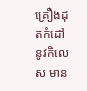គ្រឿងដុតកំដៅ នូវកិលេស មាន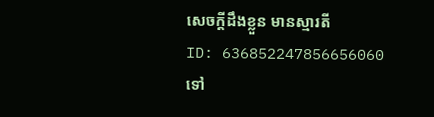សេចក្តីដឹងខ្លួន មានស្មារតី
ID: 636852247856656060
ទៅ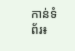កាន់ទំព័រ៖